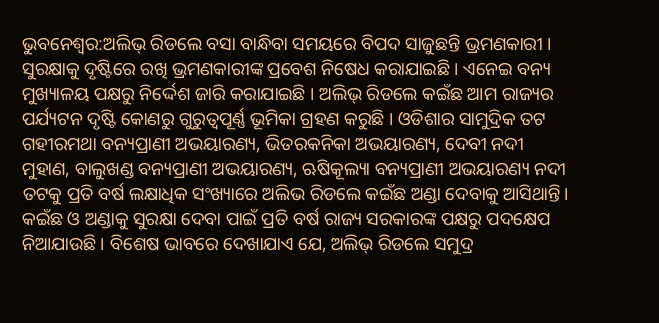ଭୁବନେଶ୍ବର:ଅଲିଭ୍ ରିଡଲେ ବସା ବାନ୍ଧିବା ସମୟରେ ବିପଦ ସାଜୁଛନ୍ତି ଭ୍ରମଣକାରୀ । ସୁରକ୍ଷାକୁ ଦୃଷ୍ଟିରେ ରଖି ଭ୍ରମଣକାରୀଙ୍କ ପ୍ରବେଶ ନିଷେଧ କରାଯାଇଛି । ଏନେଇ ବନ୍ୟ ମୁଖ୍ୟାଳୟ ପକ୍ଷରୁ ନିର୍ଦ୍ଦେଶ ଜାରି କରାଯାଇଛି । ଅଲିଭ୍ ରିଡଲେ କଇଁଛ ଆମ ରାଜ୍ୟର ପର୍ଯ୍ୟଟନ ଦୃଷ୍ଟି କୋଣରୁ ଗୁରୁତ୍ୱପୂର୍ଣ୍ଣ ଭୂମିକା ଗ୍ରହଣ କରୁଛି । ଓଡିଶାର ସାମୁଦ୍ରିକ ତଟ ଗହୀରମଥା ବନ୍ୟପ୍ରାଣୀ ଅଭୟାରଣ୍ୟ, ଭିତରକନିକା ଅଭୟାରଣ୍ୟ, ଦେବୀ ନଦୀ ମୁହାଣ, ବାଲୁଖଣ୍ଡ ବନ୍ୟପ୍ରାଣୀ ଅଭୟାରଣ୍ୟ, ଋଷିକୂଲ୍ୟା ବନ୍ୟପ୍ରାଣୀ ଅଭୟାରଣ୍ୟ ନଦୀ ତଟକୁ ପ୍ରତି ବର୍ଷ ଲକ୍ଷାଧିକ ସଂଖ୍ୟାରେ ଅଲିଭ ରିଡଲେ କଇଁଛ ଅଣ୍ଡା ଦେବାକୁ ଆସିଥାନ୍ତି।
କଇଁଛ ଓ ଅଣ୍ଡାକୁ ସୁରକ୍ଷା ଦେବା ପାଇଁ ପ୍ରତି ବର୍ଷ ରାଜ୍ୟ ସରକାରଙ୍କ ପକ୍ଷରୁ ପଦକ୍ଷେପ ନିଆଯାଉଛି । ବିଶେଷ ଭାବରେ ଦେଖାଯାଏ ଯେ, ଅଲିଭ୍ ରିଡଲେ ସମୁଦ୍ର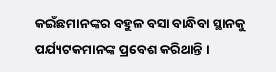କଇଁଛମାନଙ୍କର ବହୁଳ ବସା ବାନ୍ଧିବା ସ୍ଥାନକୁ ପର୍ଯ୍ୟଟକମାନଙ୍କ ପ୍ରବେଶ କରିଥାନ୍ତି ।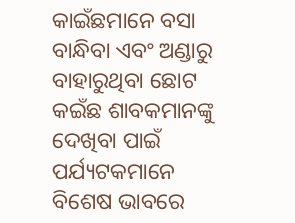କାଇଁଛମାନେ ବସା ବାନ୍ଧିବା ଏବଂ ଅଣ୍ଡାରୁ ବାହାରୁଥିବା ଛୋଟ କଇଁଛ ଶାବକମାନଙ୍କୁ ଦେଖିବା ପାଇଁ ପର୍ଯ୍ୟଟକମାନେ ବିଶେଷ ଭାବରେ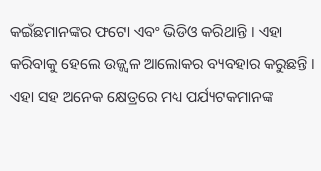କଇଁଛମାନଙ୍କର ଫଟୋ ଏବଂ ଭିଡିଓ କରିଥାନ୍ତି । ଏହା କରିବାକୁ ହେଲେ ଉଜ୍ଜ୍ୱଳ ଆଲୋକର ବ୍ୟବହାର କରୁଛନ୍ତି । ଏହା ସହ ଅନେକ କ୍ଷେତ୍ରରେ ମଧ୍ୟ ପର୍ଯ୍ୟଟକମାନଙ୍କ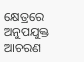କ୍ଷେତ୍ରରେ ଅନୁପଯୁକ୍ତ ଆଚରଣ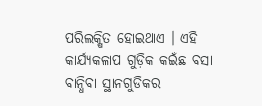ପରିଲକ୍ଷିତ ହୋଇଥାଏ । ଏହି କାର୍ଯ୍ୟକଳାପ ଗୁଡ଼ିକ କଇଁଛ ବସା ବାନ୍ଧିବା ସ୍ଥାନଗୁଡିକର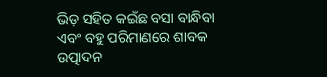ଭିଡ଼ ସହିତ କଇଁଛ ବସା ବାନ୍ଧିବା ଏବଂ ବହୁ ପରିମାଣରେ ଶାବକ ଉତ୍ପାଦନ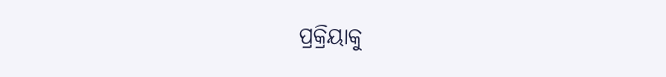ପ୍ରକ୍ରିୟାକୁ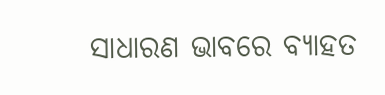ସାଧାରଣ ଭାବରେ ବ୍ୟାହତ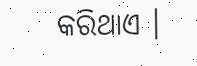କରିଥାଏ ।